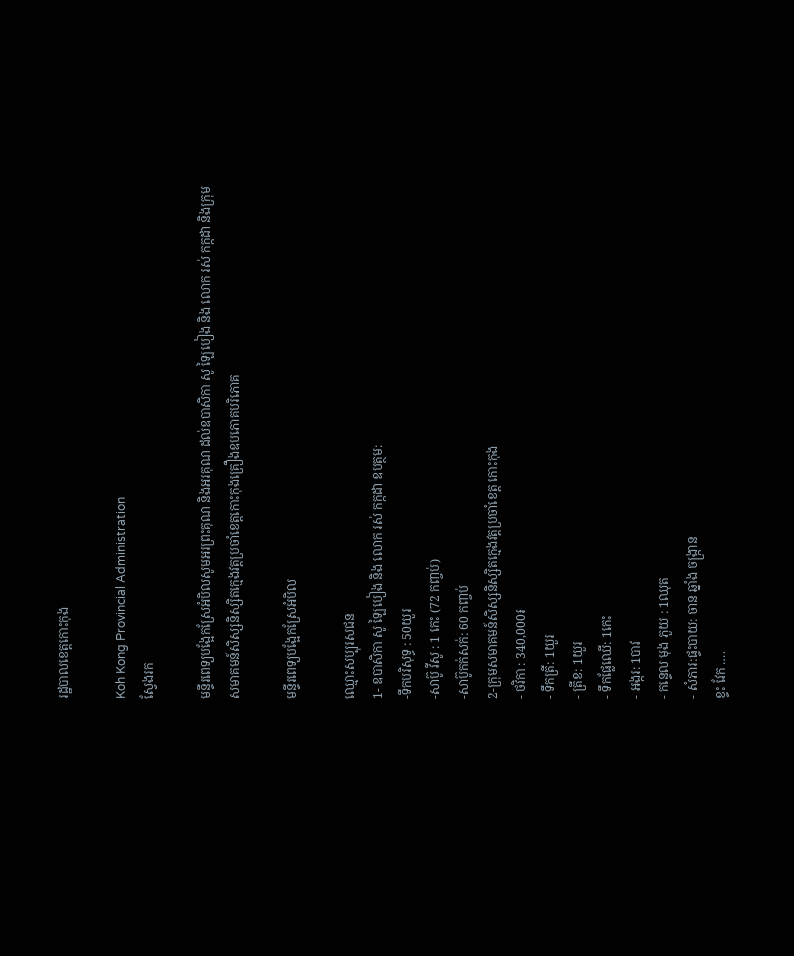រដ្ឋបាលខេត្តកោះកុង

Koh Kong Provincial Administration
ស្វែងរក

មន្ទីរពេទ្យបង្អែកស្រែអំបិលសូមអរព្រះគុណ និងអរគុណ ដល់ឧបាសិកា សូ ឡៃបៀង និង លោក រស់ កក្កដា និងក្រុមសមាគមន៍សិស្សនិស្សិតក្មេងវត្តប្រចាំខេត្តកោះកុងគ្រឿងឧបភោគបរិភោគ

មន្ទីរពេទ្យបង្អែកស្រែអំបិល

ឈ្មោះសប្បុរសជន
1- ឧបាសិកា សូ ឡៃបៀង និង លោក រស់ កក្កដា ឧបត្ថម:
-ទឹកបរិសុទ្ធ : 50យួរ
-សាប៊ូ វីសូ : 1 កេះ (72 កញ្ចប់)
-សាប៊ូកក់សក់: 60 កញ្ចប់
2-ក្រុមសមាគមន៍សិស្សនិស្សិតក្មេងវត្តប្រចាំខេត្ត កោះកុង
- ថវិកា : 340,000៛
- ទឹកត្រី: 1យួរ
- ត្រីខ: 1យួរ
- ទឹកផ្លែឈើ: 1កេះ
- អង្ករ: 1បាវ
- កន្ទេល មុង ភួយ : 1ឈុត
- សំភារ:ផ្ទះបាយ: ចាន ឆ្នាំង ចង្រ្កាន
ខ្ទះ វែក ….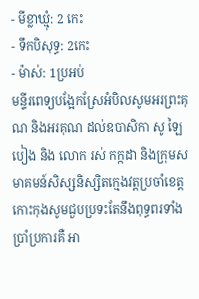- មីខ្លាឃ្មុំ: 2 កេះ
- ទឹកបិសុទ្ធ: 2កេះ
- ម៉ាស់: 1ប្រអប់
មន្ទីរពេទ្យបង្អែកស្រែអំបិលសូមអរព្រះគុណ និងអរគុណ ដល់ឧបាសិកា សូ ឡៃបៀង និង លោក រស់ កក្កដា និងក្រុមសមាគមន៍សិស្សនិស្សិតក្មេងវត្តប្រចាំខេត្តកោះកុងសូមជួបប្រទះតែនឹងពុទ្ធពរទាំងប្រាំប្រការគឺ អា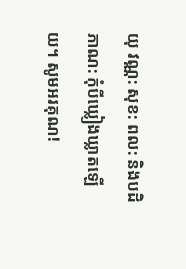យុ វណ្ណ: សុខ: ពល: និងបដិភាណ: កុំបីឃ្លៀងឃ្លាតឡើយ។ សូមអរគុណ!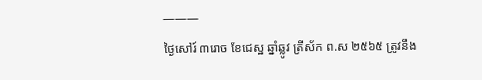———
ថ្ងៃសៅរ៍ ៣រោច ខែជេស្ឋ ឆ្នាំឆ្លូវ ត្រីស័ក ព.ស ២៥៦៥ ត្រូវនឹង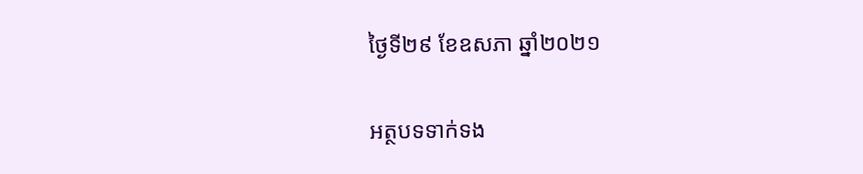ថ្ងៃទី២៩ ខែឧសភា ឆ្នាំ២០២១

អត្ថបទទាក់ទង